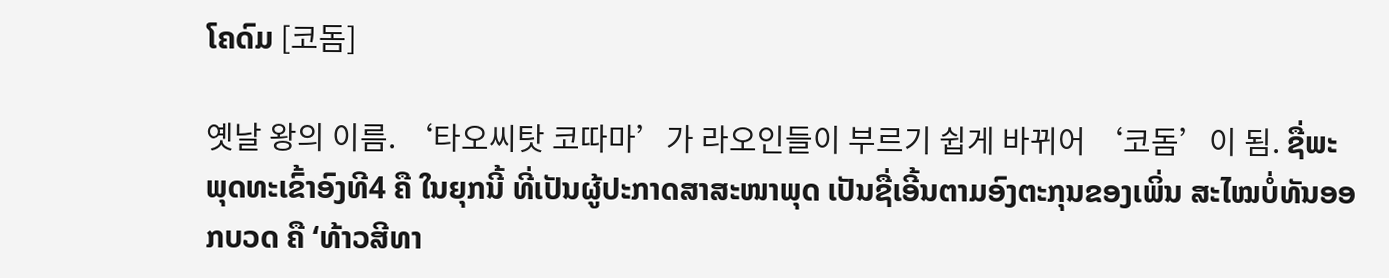ໂຄດົມ [코돔]

옛날 왕의 이름. ‘타오씨탓 코따마’가 라오인들이 부르기 쉽게 바뀌어 ‘코돔’이 됨. ຊື່ພະພຸດທະເຂົ້າອົງທີ4 ຄື ໃນຍຸກນີ້ ທີ່ເປັນຜູ້ປະກາດສາສະໜາພຸດ ເປັນຊື່ເອີ້ນຕາມອົງຕະກຸນຂອງເພິ່ນ ສະໄໝບໍ່ທັນອອກບວດ ຄື ‘ທ້າວສີທາ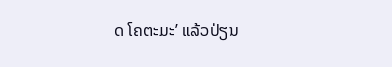ດ ໂຄຕະມະ’ ແລ້ວປ່ຽນ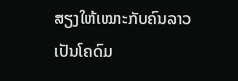ສຽງໃຫ້ເໝາະກັບຄົນລາວ ເປັນໂຄດົມ